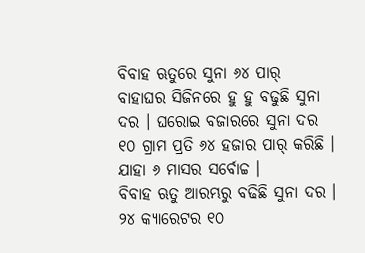ବିବାହ ଋତୁରେ ସୁନା ୬୪ ପାର୍
ବାହାଘର ସିଜିନରେ ହୁ ହୁ ବଢୁଛି ସୁନା ଦର । ଘରୋଇ ବଜାରରେ ସୁନା ଦର ୧୦ ଗ୍ରାମ ପ୍ରତି ୬୪ ହଜାର ପାର୍ କରିଛି । ଯାହା ୬ ମାସର ସର୍ବୋଚ୍ଚ ।
ବିବାହ ଋତୁ ଆରମ୍ଭରୁ ବଢିଛି ସୁନା ଦର । ୨୪ କ୍ୟାରେଟର ୧୦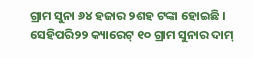ଗ୍ରାମ ସୁନା ୬୪ ହଜାର ୨ଶହ ଟଙ୍କା ହୋଇଛି । ସେହିପରି୨୨ କ୍ୟାରେଟ୍ ୧୦ ଗ୍ରାମ ସୁନାର ଦାମ୍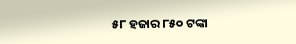୫୮ ହଜାର ୮୫୦ ଟଙ୍କା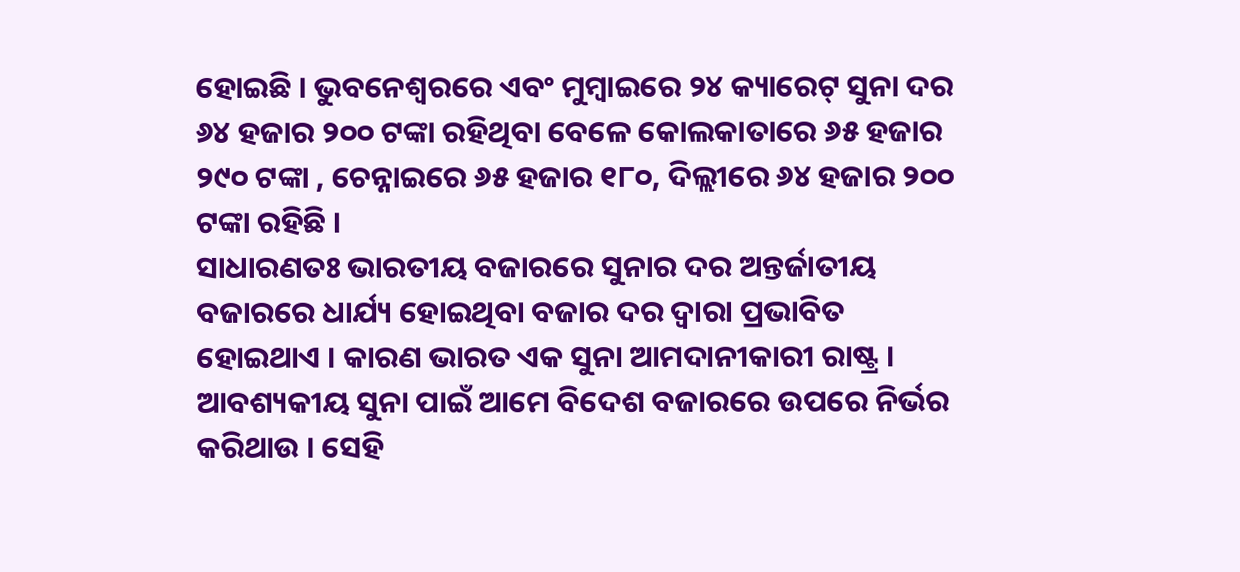ହୋଇଛି । ଭୁବନେଶ୍ବରରେ ଏବଂ ମୁମ୍ବାଇରେ ୨୪ କ୍ୟାରେଟ୍ ସୁନା ଦର ୬୪ ହଜାର ୨୦୦ ଟଙ୍କା ରହିଥିବା ବେଳେ କୋଲକାତାରେ ୬୫ ହଜାର ୨୯୦ ଟଙ୍କା , ଚେନ୍ନାଇରେ ୬୫ ହଜାର ୧୮୦, ଦିଲ୍ଲୀରେ ୬୪ ହଜାର ୨୦୦ ଟଙ୍କା ରହିଛି ।
ସାଧାରଣତଃ ଭାରତୀୟ ବଜାରରେ ସୁନାର ଦର ଅନ୍ତର୍ଜାତୀୟ ବଜାରରେ ଧାର୍ଯ୍ୟ ହୋଇଥିବା ବଜାର ଦର ଦ୍ୱାରା ପ୍ରଭାବିତ ହୋଇଥାଏ । କାରଣ ଭାରତ ଏକ ସୁନା ଆମଦାନୀକାରୀ ରାଷ୍ଟ୍ର । ଆବଶ୍ୟକୀୟ ସୁନା ପାଇଁ ଆମେ ବିଦେଶ ବଜାରରେ ଉପରେ ନିର୍ଭର କରିଥାଉ । ସେହି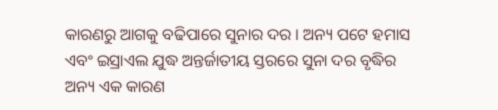କାରଣରୁ ଆଗକୁ ବଢିପାରେ ସୁନାର ଦର । ଅନ୍ୟ ପଟେ ହମାସ ଏବଂ ଇସ୍ରାଏଲ ଯୁଦ୍ଧ ଅନ୍ତର୍ଜାତୀୟ ସ୍ତରରେ ସୁନା ଦର ବୃଦ୍ଧିର ଅନ୍ୟ ଏକ କାରଣ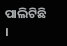ପାଲିଟିଛି ।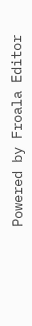Powered by Froala Editor